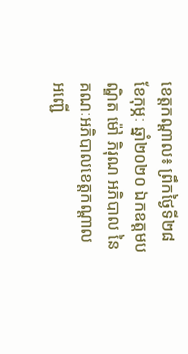ខេត្តកណ្តាល៖ ព្រឹកថ្ងៃទី២៨ ខែកុម្ភៈ ឆ្នាំ២០២០ ឯកឧត្ដមបណ្ឌិត ម៉ៅ ភិរុណ អភិបាល នៃគណៈអភិបាលខេត្តកណ្តាល អញ្ជើ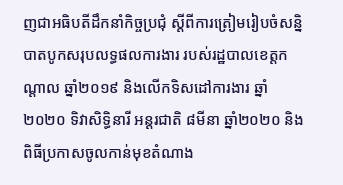ញជាអធិបតីដឹកនាំកិច្ចប្រជុំ ស្ដីពីការត្រៀមរៀបចំសន្និបាតបូកសរុបលទ្ធផលការងារ របស់រដ្ឋបាលខេត្តកណ្ដាល ឆ្នាំ២០១៩ និងលើកទិសដៅការងារ ឆ្នាំ២០២០ ទិវាសិទ្ធិនារី អន្តរជាតិ ៨មីនា ឆ្នាំ២០២០ និងពិធីប្រកាសចូលកាន់មុខតំណាង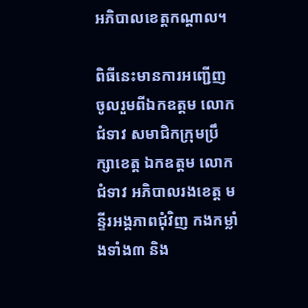អភិបាលខេត្តកណ្តាល។

ពិធីនេះមានការអញ្ជើញ ចូលរួមពីឯកឧត្តម លោកជំទាវ សមាជិកក្រុមប្រឹក្សាខេត្ត ឯកឧត្តម លោកជំទាវ អភិបាលរងខេត្ត មន្ទីរអង្គភាពជុំវិញ កងកម្លាំងទាំង៣ និង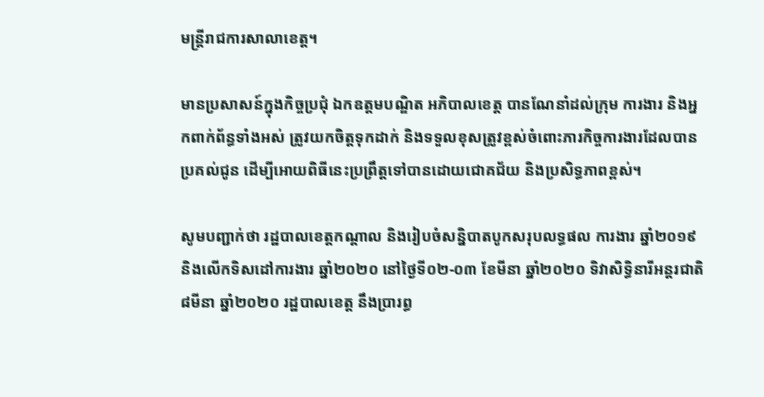មន្ត្រីរាជការសាលាខេត្ត។

មានប្រសាសន៍ក្នុងកិច្ចប្រជុំ ឯកឧត្តមបណ្ឌិត អភិបាលខេត្ត បានណែនាំដល់ក្រុម ការងារ និងអ្នកពាក់ព័ន្ធទាំងអស់ ត្រូវយកចិត្តទុកដាក់ និងទទួលខុសត្រូវខ្ពស់ចំពោះភារកិច្ចការងារដែលបានប្រគល់ជូន ដើម្បីអោយពិធីនេះប្រព្រឹត្តទៅបានដោយជោគជ័យ និងប្រសិទ្ធភាពខ្ពស់។

សូមបញ្ជាក់ថា រដ្ឋបាលខេត្តកណ្ដាល និងរៀបចំសន្និបាតបូកសរុបលទ្ធផល ការងារ ឆ្នាំ២០១៩ និងលើកទិសដៅការងារ ឆ្នាំ២០២០ នៅថ្ងៃទី០២-០៣ ខែមីនា ឆ្នាំ២០២០ ទិវាសិទ្ធិនារីអន្តរជាតិ ៨មីនា ឆ្នាំ២០២០ រដ្ឋបាលខេត្ត នឹងប្រារព្ធ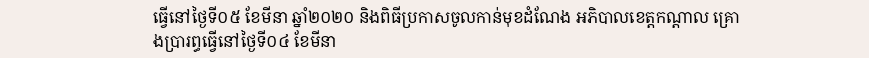ធ្វើនៅថ្ងៃទី០៥ ខែមីនា ឆ្នាំ២០២០ និងពិធីប្រកាសចូលកាន់មុខដំណែង អភិបាលខេត្តកណ្តាល គ្រោងប្រារព្ធធ្វើនៅថ្ងៃទី០៤ ខែមីនា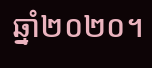ឆ្នាំ២០២០។